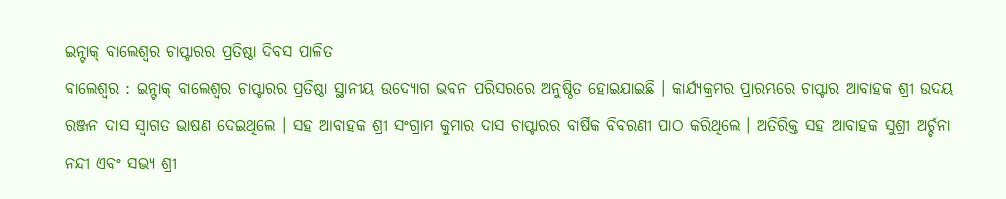ଇନ୍ଟାକ୍ ବାଲେଶ୍ୱର ଚାପ୍ଟାରର ପ୍ରତିଷ୍ଠା ଦିବସ ପାଳିତ
ବାଲେଶ୍ୱର : ଇନ୍ଟାକ୍ ବାଲେଶ୍ୱର ଚାପ୍ଟାରର ପ୍ରତିଷ୍ଠା ସ୍ଥାନୀୟ ଉଦ୍ୟୋଗ ଭବନ ପରିସରରେ ଅନୁଷ୍ଠିତ ହୋଇଯାଇଛି । କାର୍ଯ୍ୟକ୍ରମର ପ୍ରାରମ୍ଭରେ ଚାପ୍ଟାର ଆବାହକ ଶ୍ରୀ ଉଦୟ ରଞ୍ଜନ ଦାସ ସ୍ୱାଗତ ଭାଷଣ ଦେଇଥିଲେ । ସହ ଆବାହକ ଶ୍ରୀ ସଂଗ୍ରାମ କୁମାର ଦାସ ଚାପ୍ଟାରର ବାର୍ଷିକ ବିବରଣୀ ପାଠ କରିଥିଲେ । ଅତିରିକ୍ତ ସହ ଆବାହକ ସୁଶ୍ରୀ ଅର୍ଚ୍ଚନା ନନ୍ଦୀ ଏବଂ ସଭ୍ୟ ଶ୍ରୀ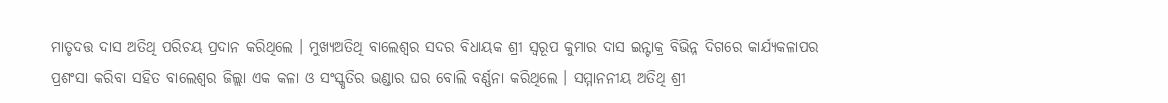ମାତୃଦତ୍ତ ଦାସ ଅତିଥି ପରିଚୟ ପ୍ରଦାନ କରିଥିଲେ । ମୁଖ୍ୟଅତିଥି ବାଲେଶ୍ୱର ସଦର ବିଧାୟକ ଶ୍ରୀ ସ୍ୱରୂପ କୁମାର ଦାସ ଇନ୍ଟାକ୍ର ବିଭିନ୍ନ ଦିଗରେ କାର୍ଯ୍ୟକଳାପର ପ୍ରଶଂସା କରିବା ସହିତ ବାଲେଶ୍ୱର ଜିଲ୍ଲା ଏକ କଳା ଓ ସଂସ୍କୃତିର ଭଣ୍ଡାର ଘର ବୋଲି ବର୍ଣ୍ଣନା କରିଥିଲେ । ସମ୍ମାନନୀୟ ଅତିଥି ଶ୍ରୀ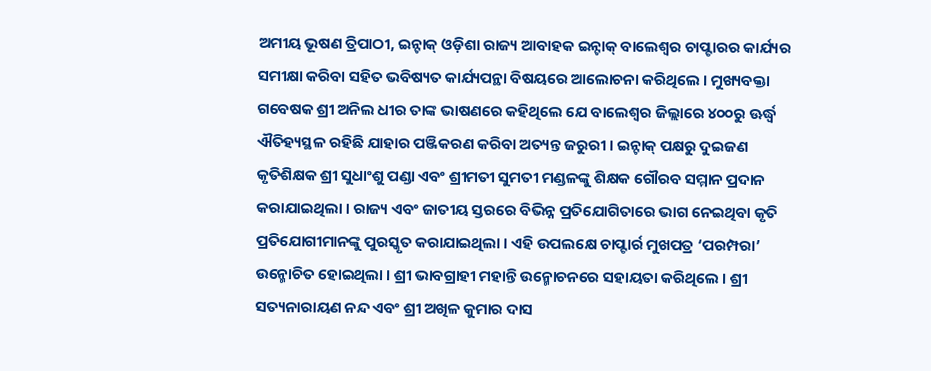ଅମୀୟ ଭୂଷଣ ତ୍ରିପାଠୀ, ଇନ୍ଟାକ୍ ଓଡ଼ିଶା ରାଜ୍ୟ ଆବାହକ ଇନ୍ଟାକ୍ ବାଲେଶ୍ୱର ଚାପ୍ଟାରର କାର୍ଯ୍ୟର ସମୀକ୍ଷା କରିବା ସହିତ ଭବିଷ୍ୟତ କାର୍ଯ୍ୟପନ୍ଥା ବିଷୟରେ ଆଲୋଚନା କରିଥିଲେ । ମୁଖ୍ୟବକ୍ତା ଗବେଷକ ଶ୍ରୀ ଅନିଲ ଧୀର ତାଙ୍କ ଭାଷଣରେ କହିଥିଲେ ଯେ ବାଲେଶ୍ୱର ଜିଲ୍ଲାରେ ୪୦୦ରୁ ଊର୍ଦ୍ଧ୍ୱ ଐତିହ୍ୟସ୍ଥଳ ରହିଛି ଯାହାର ପଞ୍ଜିକରଣ କରିବା ଅତ୍ୟନ୍ତ ଜରୁରୀ । ଇନ୍ଟାକ୍ ପକ୍ଷରୁ ଦୁଇଜଣ କୃତିଶିକ୍ଷକ ଶ୍ରୀ ସୁଧାଂଶୁ ପଣ୍ଡା ଏବଂ ଶ୍ରୀମତୀ ସୁମତୀ ମଣ୍ଡଳଙ୍କୁ ଶିକ୍ଷକ ଗୌରବ ସମ୍ମାନ ପ୍ରଦାନ କରାଯାଇଥିଲା । ରାଜ୍ୟ ଏବଂ ଜାତୀୟ ସ୍ତରରେ ବିଭିନ୍ନ ପ୍ରତିଯୋଗିତାରେ ଭାଗ ନେଇଥିବା କୃତି ପ୍ରତିଯୋଗୀମାନଙ୍କୁ ପୁରସ୍କୃତ କରାଯାଇଥିଲା । ଏହି ଉପଲକ୍ଷେ ଚାପ୍ଟାର୍ର ମୁଖପତ୍ର ‘ପରମ୍ପରା’ ଉନ୍ମୋଚିତ ହୋଇଥିଲା । ଶ୍ରୀ ଭାବଗ୍ରାହୀ ମହାନ୍ତି ଉନ୍ମୋଚନରେ ସହାୟତା କରିଥିଲେ । ଶ୍ରୀ ସତ୍ୟନାରାୟଣ ନନ୍ଦ ଏବଂ ଶ୍ରୀ ଅଖିଳ କୁମାର ଦାସ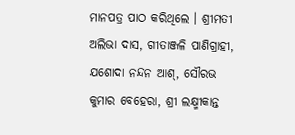ମାନପତ୍ର ପାଠ କରିଥିଲେ । ଶ୍ରୀମତୀ ଅଲିଭା ଦାସ, ଗୀତାଞ୍ଜଳି ପାଣିଗ୍ରାହୀ, ଯଶୋଦା ନନ୍ଦନ ଆଶ୍, ସୌରଭ କୁମାର ବେହେରା, ଶ୍ରୀ ଲକ୍ଷ୍ମୀକାନ୍ତ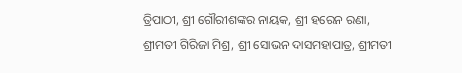ତ୍ରିପାଠୀ, ଶ୍ରୀ ଗୌରୀଶଙ୍କର ନାୟକ, ଶ୍ରୀ ହରେନ ରଣା, ଶ୍ରୀମତୀ ଗିରିଜା ମିଶ୍ର, ଶ୍ରୀ ସୋଭନ ଦାସମହାପାତ୍ର, ଶ୍ରୀମତୀ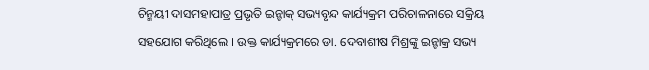ଚିନ୍ମୟୀ ଦାସମହାପାତ୍ର ପ୍ରଭୃତି ଇନ୍ଟାକ୍ ସଭ୍ୟବୃନ୍ଦ କାର୍ଯ୍ୟକ୍ରମ ପରିଚାଳନାରେ ସକ୍ରିୟ ସହଯୋଗ କରିଥିଲେ । ଉକ୍ତ କାର୍ଯ୍ୟକ୍ରମରେ ଡା. ଦେବାଶୀଷ ମିଶ୍ରଙ୍କୁ ଇନ୍ଟାକ୍ର ସଭ୍ୟ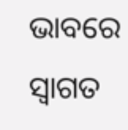ଭାବରେ ସ୍ୱାଗତ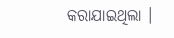କରାଯାଇଥିଲା ।